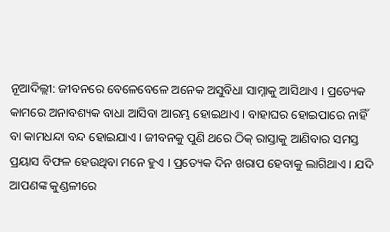ନୂଆଦିଲ୍ଲୀ: ଜୀବନରେ ବେଳେବେଳେ ଅନେକ ଅସୁବିଧା ସାମ୍ନାକୁ ଆସିଥାଏ । ପ୍ରତ୍ୟେକ କାମରେ ଅନାବଶ୍ୟକ ବାଧା ଆସିବା ଆରମ୍ଭ ହୋଇଥାଏ । ବାହାଘର ହୋଇପାରେ ନାହିଁ ବା କାମଧନ୍ଦା ବନ୍ଦ ହୋଇଯାଏ । ଜୀବନକୁ ପୁଣି ଥରେ ଠିକ୍ ରାସ୍ତାକୁ ଆଣିବାର ସମସ୍ତ ପ୍ରୟାସ ବିଫଳ ହେଉଥିବା ମନେ ହୁଏ । ପ୍ରତ୍ୟେକ ଦିନ ଖରାପ ହେବାକୁ ଲାଗିଥାଏ । ଯଦି ଆପଣଙ୍କ କୁଣ୍ଡଳୀରେ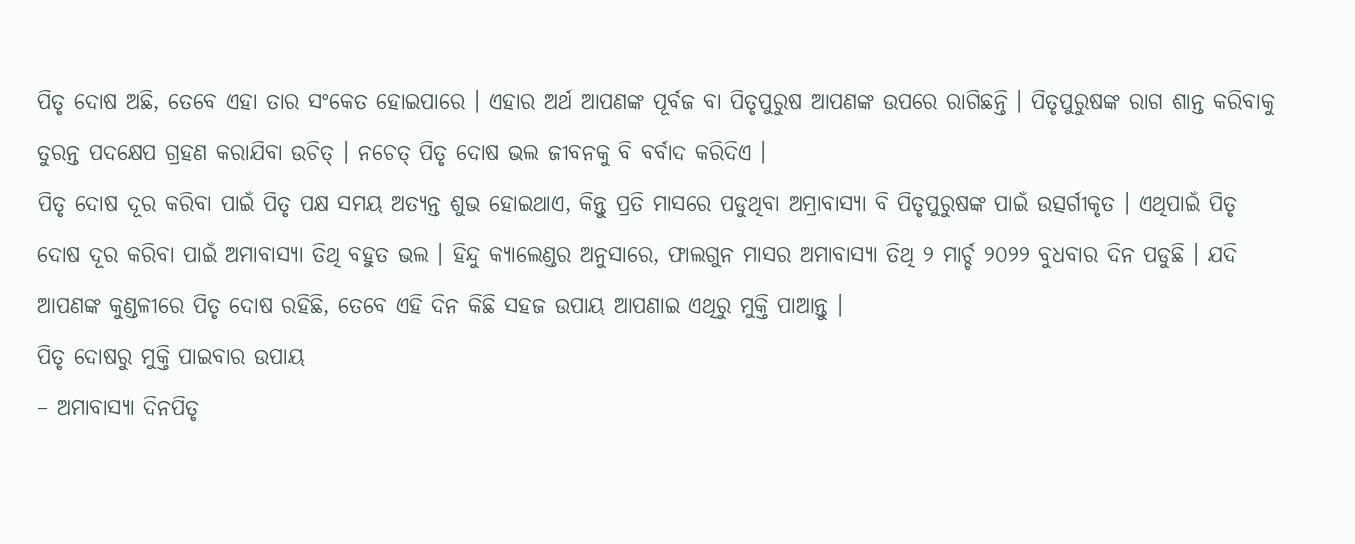ପିତୃ ଦୋଷ ଅଛି, ତେବେ ଏହା ତାର ସଂକେତ ହୋଇପାରେ । ଏହାର ଅର୍ଥ ଆପଣଙ୍କ ପୂର୍ବଜ ବା ପିତୃପୁରୁଷ ଆପଣଙ୍କ ଉପରେ ରାଗିଛନ୍ତି । ପିତୃପୁରୁଷଙ୍କ ରାଗ ଶାନ୍ତ କରିବାକୁ ତୁରନ୍ତ ପଦକ୍ଷେପ ଗ୍ରହଣ କରାଯିବା ଉଚିତ୍ । ନଚେତ୍ ପିତୃ ଦୋଷ ଭଲ ଜୀବନକୁ ବି ବର୍ବାଦ କରିଦିଏ ।
ପିତୃ ଦୋଷ ଦୂର କରିବା ପାଇଁ ପିତୃ ପକ୍ଷ ସମୟ ଅତ୍ୟନ୍ତ ଶୁଭ ହୋଇଥାଏ, କିନ୍ତୁ ପ୍ରତି ମାସରେ ପଡୁଥିବା ଅମ୍ରାବାସ୍ୟା ବି ପିତୃପୁରୁଷଙ୍କ ପାଇଁ ଉତ୍ସର୍ଗୀକୃତ । ଏଥିପାଇଁ ପିତୃ ଦୋଷ ଦୂର କରିବା ପାଇଁ ଅମାବାସ୍ୟା ତିଥି ବହୁତ ଭଲ । ହିନ୍ଦୁ କ୍ୟାଲେଣ୍ଡର ଅନୁସାରେ, ଫାଲଗୁନ ମାସର ଅମାବାସ୍ୟା ତିଥି ୨ ମାର୍ଚ୍ଚ ୨୦୨୨ ବୁଧବାର ଦିନ ପଡୁଛି । ଯଦି ଆପଣଙ୍କ କୁଣ୍ଡଳୀରେ ପିତୃ ଦୋଷ ରହିଛି, ତେବେ ଏହି ଦିନ କିଛି ସହଜ ଉପାୟ ଆପଣାଇ ଏଥିରୁ ମୁକ୍ତି ପାଆନ୍ତୁ ।
ପିତୃ ଦୋଷରୁ ମୁକ୍ତି ପାଇବାର ଉପାୟ
– ଅମାବାସ୍ୟା ଦିନପିତୃ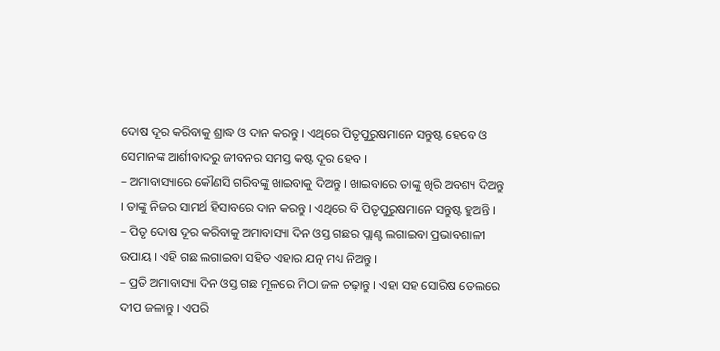ଦୋଷ ଦୂର କରିବାକୁ ଶ୍ରାଦ୍ଧ ଓ ଦାନ କରନ୍ତୁ । ଏଥିରେ ପିତୃପୁରୁଷମାନେ ସନ୍ତୁଷ୍ଟ ହେବେ ଓ ସେମାନଙ୍କ ଆର୍ଶୀବାଦରୁ ଜୀବନର ସମସ୍ତ କଷ୍ଟ ଦୂର ହେବ ।
– ଅମାବାସ୍ୟାରେ କୌଣସି ଗରିବଙ୍କୁ ଖାଇବାକୁ ଦିଅନ୍ତୁ । ଖାଇବାରେ ତାଙ୍କୁ ଖିରି ଅବଶ୍ୟ ଦିଅନ୍ତୁ । ତାଙ୍କୁ ନିଜର ସାମର୍ଥ ହିସାବରେ ଦାନ କରନ୍ତୁ । ଏଥିରେ ବି ପିତୃପୁରୁଷମାନେ ସନ୍ତୁଷ୍ଟ ହୁଅନ୍ତି ।
– ପିତୃ ଦୋଷ ଦୂର କରିବାକୁ ଅମାବାସ୍ୟା ଦିନ ଓସ୍ତ ଗଛର ପ୍ଲାଣ୍ଟ ଲଗାଇବା ପ୍ରଭାବଶାଳୀ ଉପାୟ । ଏହି ଗଛ ଲଗାଇବା ସହିତ ଏହାର ଯତ୍ନ ମଧ୍ୟ ନିଅନ୍ତୁ ।
– ପ୍ରତି ଅମାବାସ୍ୟା ଦିନ ଓସ୍ତ ଗଛ ମୂଳରେ ମିଠା ଜଳ ଚଢ଼ାନ୍ତୁ । ଏହା ସହ ସୋରିଷ ତେଲରେ ଦୀପ ଜଳାନ୍ତୁ । ଏପରି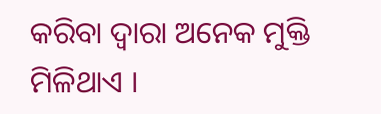କରିବା ଦ୍ୱାରା ଅନେକ ମୁକ୍ତି ମିଳିଥାଏ ।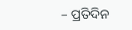– ପ୍ରତିଦିନ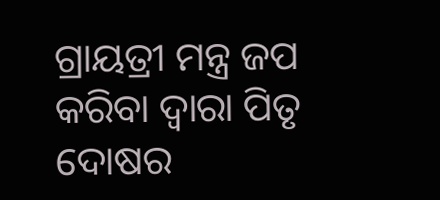ଗ୍ରାୟତ୍ରୀ ମନ୍ତ୍ର ଜପ କରିବା ଦ୍ୱାରା ପିତୃ ଦୋଷର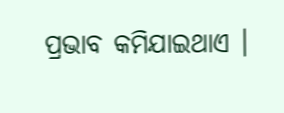ପ୍ରଭାବ କମିଯାଇଥାଏ ।